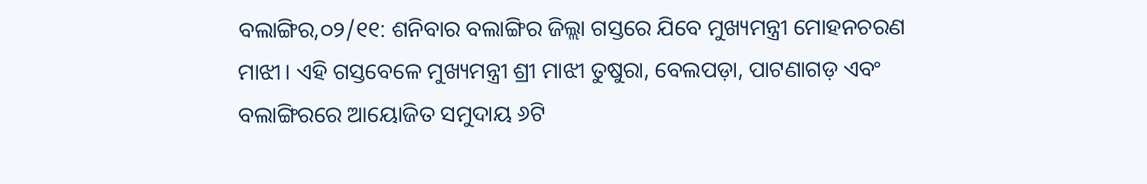ବଲାଙ୍ଗିର,୦୨/୧୧: ଶନିବାର ବଲାଙ୍ଗିର ଜିଲ୍ଲା ଗସ୍ତରେ ଯିବେ ମୁଖ୍ୟମନ୍ତ୍ରୀ ମୋହନଚରଣ ମାଝୀ। ଏହି ଗସ୍ତବେଳେ ମୁଖ୍ୟମନ୍ତ୍ରୀ ଶ୍ରୀ ମାଝୀ ତୁଷୁରା, ବେଲପଡ଼ା, ପାଟଣାଗଡ଼ ଏବଂ ବଲାଙ୍ଗିରରେ ଆୟୋଜିତ ସମୁଦାୟ ୬ଟି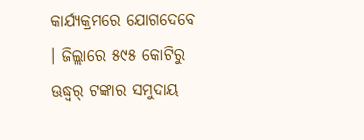କାର୍ଯ୍ୟକ୍ରମରେ ଯୋଗଦେବେ । ଜିଲ୍ଲାରେ ୫୯୫ କୋଟିରୁ ଊଦ୍ଧ୍ୱର୍ ଟଙ୍କାର ସମୁଦାୟ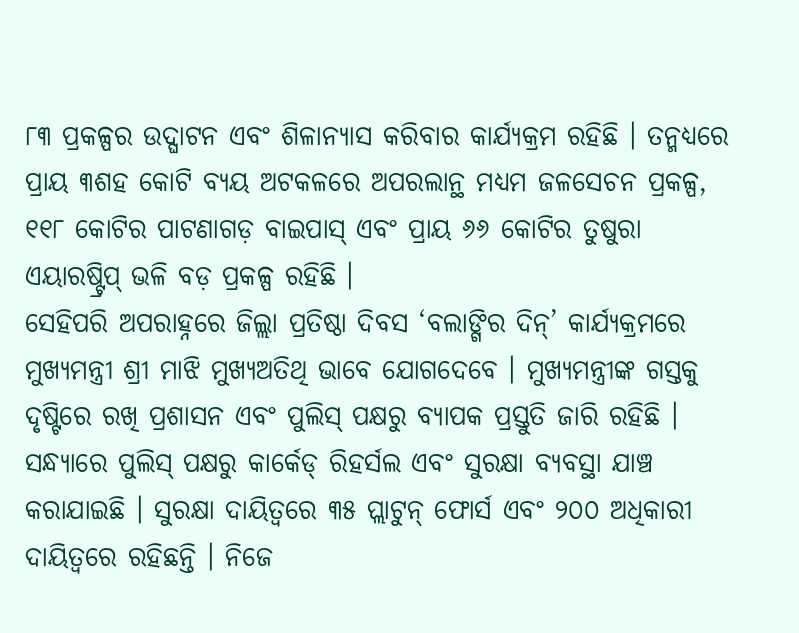୮୩ ପ୍ରକଳ୍ପର ଉଦ୍ଘାଟନ ଏବଂ ଶିଳାନ୍ୟାସ କରିବାର କାର୍ଯ୍ୟକ୍ରମ ରହିଛି । ତନ୍ମଧ୍ୟରେ ପ୍ରାୟ ୩ଶହ କୋଟି ବ୍ୟୟ ଅଟକଳରେ ଅପରଲାନ୍ଥ ମଧ୍ୟମ ଜଳସେଚନ ପ୍ରକଳ୍ପ, ୧୧୮ କୋଟିର ପାଟଣାଗଡ଼ ବାଇପାସ୍ ଏବଂ ପ୍ରାୟ ୬୬ କୋଟିର ତୁଷୁରା ଏୟାରଷ୍ଟ୍ରିପ୍ ଭଳି ବଡ଼ ପ୍ରକଳ୍ପ ରହିଛି ।
ସେହିପରି ଅପରାହ୍ନରେ ଜିଲ୍ଲା ପ୍ରତିଷ୍ଠା ଦିବସ ‘ବଲାଙ୍ଗିର ଦିନ୍’ କାର୍ଯ୍ୟକ୍ରମରେ ମୁଖ୍ୟମନ୍ତ୍ରୀ ଶ୍ରୀ ମାଝି ମୁଖ୍ୟଅତିଥି ଭାବେ ଯୋଗଦେବେ । ମୁଖ୍ୟମନ୍ତ୍ରୀଙ୍କ ଗସ୍ତକୁ ଦୃଷ୍ଟିରେ ରଖି ପ୍ରଶାସନ ଏବଂ ପୁଲିସ୍ ପକ୍ଷରୁ ବ୍ୟାପକ ପ୍ରସ୍ତୁତି ଜାରି ରହିଛି । ସନ୍ଧ୍ୟାରେ ପୁଲିସ୍ ପକ୍ଷରୁ କାର୍କେଡ୍ ରିହର୍ସଲ ଏବଂ ସୁରକ୍ଷା ବ୍ୟବସ୍ଥା ଯାଞ୍ଚ କରାଯାଇଛି । ସୁରକ୍ଷା ଦାୟିତ୍ୱରେ ୩୫ ପ୍ଲାଟୁନ୍ ଫୋର୍ସ ଏବଂ ୨୦୦ ଅଧିକାରୀ ଦାୟିତ୍ୱରେ ରହିଛନ୍ତି । ନିଜେ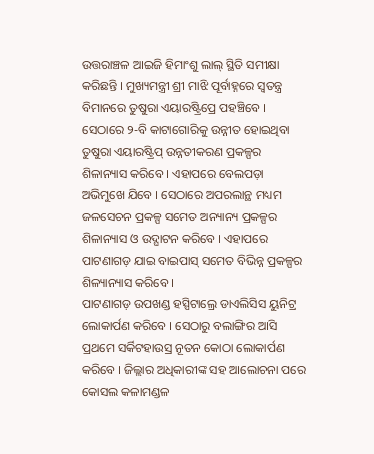ଉତ୍ତରାଞ୍ଚଳ ଆଇଜି ହିମାଂଶୁ ଲାଲ୍ ସ୍ଥିତି ସମୀକ୍ଷା କରିଛନ୍ତି । ମୁଖ୍ୟମନ୍ତ୍ରୀ ଶ୍ରୀ ମାଝି ପୂର୍ବାହ୍ନରେ ସ୍ୱତନ୍ତ୍ର ବିମାନରେ ତୁଷୁରା ଏୟାରଷ୍ଟ୍ରିପ୍ରେ ପହଞ୍ଚିବେ । ସେଠାରେ ୨-ବି କାଟାଗୋରିକୁ ଉନ୍ନୀତ ହୋଇଥିବା ତୁଷୁରା ଏୟାରଷ୍ଟ୍ରିପ୍ ଉନ୍ନତୀକରଣ ପ୍ରକଳ୍ପର ଶିଳାନ୍ୟାସ କରିବେ । ଏହାପରେ ବେଲପଡ଼ା ଅଭିମୁଖେ ଯିବେ । ସେଠାରେ ଅପରଲାନ୍ଥ ମଧ୍ୟମ ଜଳସେଚନ ପ୍ରକଳ୍ପ ସମେତ ଅନ୍ୟାନ୍ୟ ପ୍ରକଳ୍ପର ଶିଳାନ୍ୟାସ ଓ ଉଦ୍ଘାଟନ କରିବେ । ଏହାପରେ ପାଟଣାଗଡ଼ ଯାଇ ବାଇପାସ୍ ସମେତ ବିଭିନ୍ନ ପ୍ରକଳ୍ପର ଶିଳ୍ୟାନ୍ୟାସ କରିବେ ।
ପାଟଣାଗଡ଼ ଉପଖଣ୍ଡ ହସ୍ପିଟାଲ୍ରେ ଡାଏଲିସିସ ୟୁନିଟ୍ର ଲୋକାର୍ପଣ କରିବେ । ସେଠାରୁ ବଲାଙ୍ଗିର ଆସି ପ୍ରଥମେ ସର୍କିଟହାଉସ୍ର ନୂତନ କୋଠା ଲୋକାର୍ପଣ କରିବେ । ଜିଲ୍ଲାର ଅଧିକାରୀଙ୍କ ସହ ଆଲୋଚନା ପରେ କୋସଲ କଳାମଣ୍ଡଳ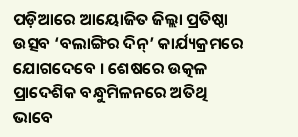ପଡ଼ିଆରେ ଆୟୋଜିତ ଜିଲ୍ଲା ପ୍ରତିଷ୍ଠା ଉତ୍ସବ ‘ବଲାଙ୍ଗିର ଦିନ୍’ କାର୍ଯ୍ୟକ୍ରମରେ ଯୋଗଦେବେ । ଶେଷରେ ଉତ୍କଳ ପ୍ରାଦେଶିକ ବନ୍ଧୁମିଳନରେ ଅତିଥି ଭାବେ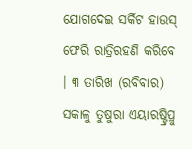ଯୋଗଦେଇ ସର୍କିଟ ହାଉସ୍ ଫେରି ରାତ୍ରିରହଣି କରିବେ । ୩ ତାରିଖ (ରବିବାର) ସକାଳୁ ତୁଷୁରା ଏୟାରଷ୍ଟ୍ରିପ୍ରୁ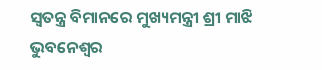ସ୍ୱତନ୍ତ୍ର ବିମାନରେ ମୁଖ୍ୟମନ୍ତ୍ରୀ ଶ୍ରୀ ମାଝି ଭୁବନେଶ୍ୱର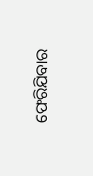ଫେରିଯିବାର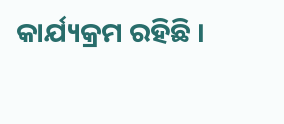କାର୍ଯ୍ୟକ୍ରମ ରହିଛି ।